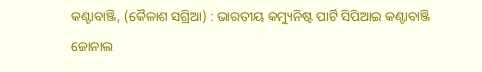କଣ୍ଟାବାଞ୍ଜି, (କୈଳାଶ ସଗ୍ରିଆ) : ଭାରତୀୟ କମ୍ୟୁନିଷ୍ଟ ପାର୍ଟି ସିପିଆଇ କଣ୍ଟାବାଞ୍ଜି ଜୋନାଲ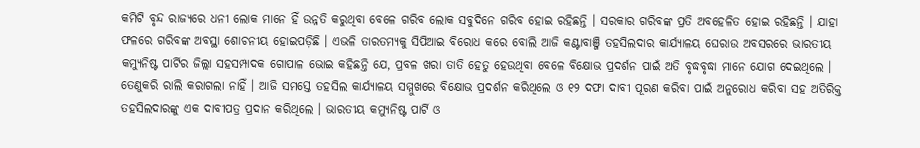କମିଟି ବୃନ୍ଦ ରାଜ୍ୟରେ ଧନୀ ଲୋକ ମାନେ ହିଁ ଉନ୍ନତି କରୁଥିବା ବେଳେ ଗରିବ ଲୋକ ସବୁଦିନେ ଗରିବ ହୋଇ ରହିଛନ୍ତି । ସରକାର ଗରିବଙ୍କ ପ୍ରତି ଅବହେଳିତ ହୋଇ ରହିଛନ୍ତି । ଯାହା ଫଳରେ ଗରିବଙ୍କ ଅବସ୍ଥା ଶୋଚନୀୟ ହୋଇପଡ଼ିଛି । ଏଭଳି ତାରତମ୍ୟକୁ ସିପିଆଇ ବିରୋଧ କରେ ବୋଲି ଆଜି କଣ୍ଟାବାଞ୍ଜି ତହସିଲଦାର କାର୍ଯ୍ୟାଳୟ ଘେରାଉ ଅବସରରେ ଭାରତୀୟ କମ୍ୟୁନିଷ୍ଟ ପାର୍ଟିର ଜିଲ୍ଲା ସହସମ୍ପାଦକ ଗୋପାଳ ଭୋଇ କହିଛନ୍ତି ଯେ, ପ୍ରବଳ ଖରା ତାତି ହେତୁ ହେଉଥିବା ବେଳେ ବିକ୍ଷୋଭ ପ୍ରଦର୍ଶନ ପାଇଁ ଅତି ବୃଦ୍ଧବୃଦ୍ଧା ମାନେ ଯୋଗ ଦେଇଥିଲେ । ତେଣୁକରି ରାଲି କରାଗଲା ନାହିଁ । ଆଜି ସମସ୍ତେ ତହସିଲ କାର୍ଯ୍ୟାଳୟ ସମ୍ମୁଖରେ ବିକ୍ଷୋଭ ପ୍ରଦର୍ଶନ କରିଥିଲେ ଓ ୧୨ ଦଫା ଦାବୀ ପୂରଣ କରିବା ପାଇଁ ଅନୁରୋଧ କରିବା ସହ ଅତିରିକ୍ତ ତହସିଲଦାରଙ୍କୁ ଏକ ଦାବୀପତ୍ର ପ୍ରଦାନ କରିଥିଲେ । ଭାରତୀୟ କମ୍ୟୁନିଷ୍ଟ ପାର୍ଟି ଓ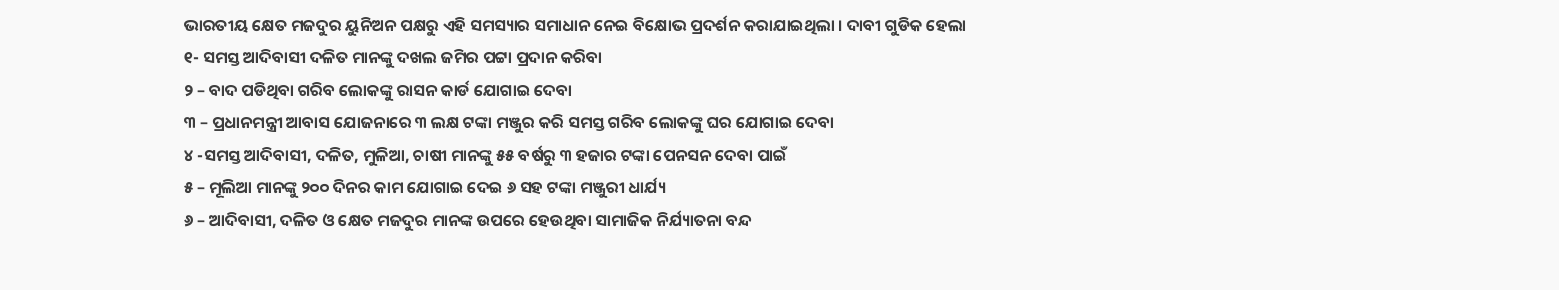ଭାରତୀୟ କ୍ଷେତ ମଜଦୁର ୟୁନିଅନ ପକ୍ଷରୁ ଏହି ସମସ୍ୟାର ସମାଧାନ ନେଇ ବିକ୍ଷୋଭ ପ୍ରଦର୍ଶନ କରାଯାଇଥିଲା । ଦାବୀ ଗୁଡିକ ହେଲା
୧- ସମସ୍ତ ଆଦିବାସୀ ଦଳିତ ମାନଙ୍କୁ ଦଖଲ ଜମିର ପଟ୍ଟା ପ୍ରଦାନ କରିବା
୨ – ବାଦ ପଡିଥିବା ଗରିବ ଲୋକଙ୍କୁ ରାସନ କାର୍ଡ ଯୋଗାଇ ଦେବା
୩ – ପ୍ରଧାନମନ୍ତ୍ରୀ ଆବାସ ଯୋଜନାରେ ୩ ଲକ୍ଷ ଟଙ୍କା ମଞ୍ଜୁର କରି ସମସ୍ତ ଗରିବ ଲୋକଙ୍କୁ ଘର ଯୋଗାଇ ଦେବା
୪ -ସମସ୍ତ ଆଦିବାସୀ, ଦଳିତ, ମୁଳିଆ, ଚାଷୀ ମାନଙ୍କୁ ୫୫ ବର୍ଷରୁ ୩ ହଜାର ଟଙ୍କା ପେନସନ ଦେବା ପାଇଁ
୫ – ମୂଲିଆ ମାନଙ୍କୁ ୨୦୦ ଦିନର କାମ ଯୋଗାଇ ଦେଇ ୬ ସହ ଟଙ୍କା ମଞ୍ଜୁରୀ ଧାର୍ଯ୍ୟ
୬ – ଆଦିବାସୀ, ଦଳିତ ଓ କ୍ଷେତ ମଜଦୁର ମାନଙ୍କ ଉପରେ ହେଉଥିବା ସାମାଜିକ ନିର୍ଯ୍ୟାତନା ବନ୍ଦ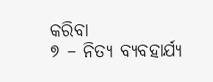କରିବା
୭ – ନିତ୍ୟ ବ୍ୟବହାର୍ଯ୍ୟ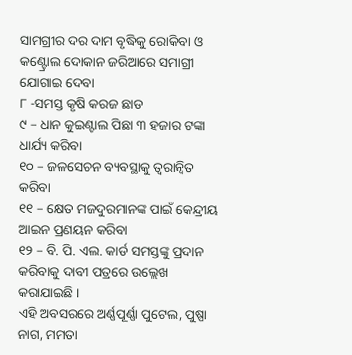ସାମଗ୍ରୀର ଦର ଦାମ ବୃଦ୍ଧିକୁ ରୋକିବା ଓ କଣ୍ଟ୍ରୋଲ ଦୋକାନ ଜରିଆରେ ସମାଗ୍ରୀ ଯୋଗାଇ ଦେବା
୮ -ସମସ୍ତ କୃଷି କରଜ ଛାଡ
୯ – ଧାନ କୁଇଣ୍ଟାଲ ପିଛା ୩ ହଜାର ଟଙ୍କା ଧାର୍ଯ୍ୟ କରିବା
୧୦ – ଜଳସେଚନ ବ୍ୟବସ୍ଥାକୁ ତ୍ୱରାନ୍ୱିତ କରିବା
୧୧ – କ୍ଷେତ ମଜଦୁରମାନଙ୍କ ପାଇଁ କେନ୍ଦ୍ରୀୟ ଆଇନ ପ୍ରଣୟନ କରିବା
୧୨ – ବି. ପି. ଏଲ. କାର୍ଡ ସମସ୍ତଙ୍କୁ ପ୍ରଦାନ କରିବାକୁ ଦାବୀ ପତ୍ରରେ ଉଲ୍ଲେଖ କରାଯାଇଛି ।
ଏହି ଅବସରରେ ଅର୍ଣ୍ଣପୂର୍ଣ୍ଣା ପୁଟେଲ, ପୁଷ୍ପା ନାଗ, ମମତା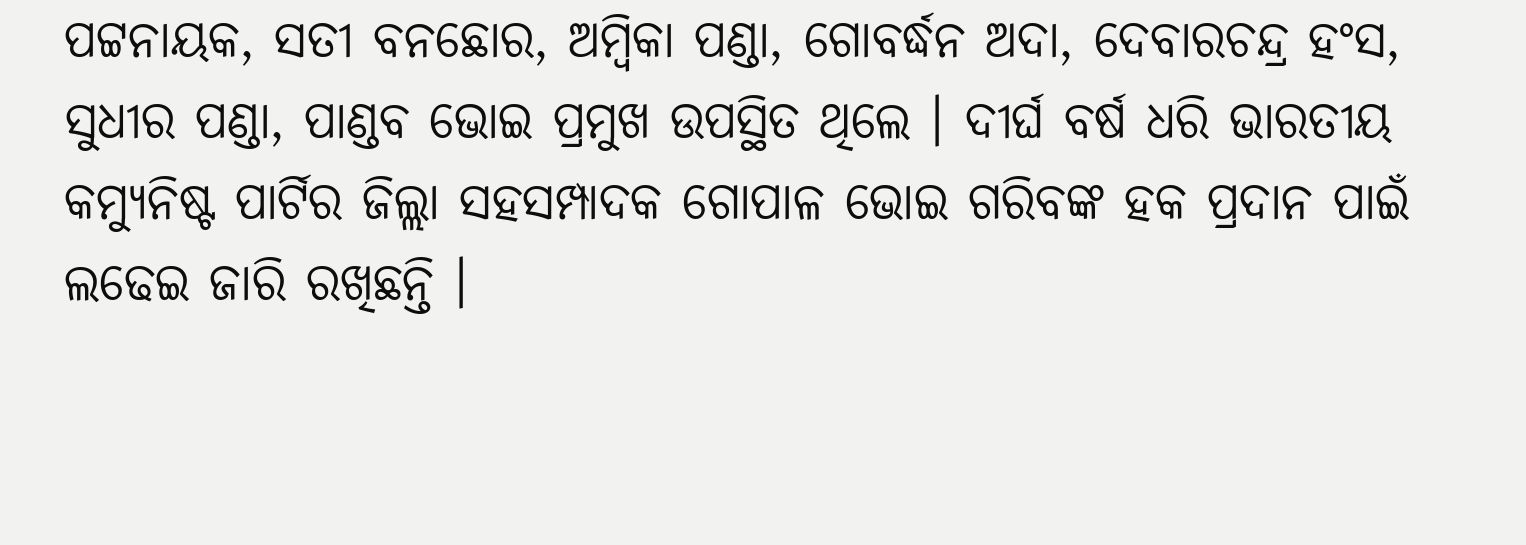ପଟ୍ଟନାୟକ, ସତୀ ବନଛୋର, ଅମ୍ବିକା ପଣ୍ଡା, ଗୋବର୍ଦ୍ଧନ ଅଦା, ଦେବାରଚନ୍ଦ୍ର ହଂସ, ସୁଧୀର ପଣ୍ଡା, ପାଣ୍ଡବ ଭୋଇ ପ୍ରମୁଖ ଉପସ୍ଥିତ ଥିଲେ । ଦୀର୍ଘ ବର୍ଷ ଧରି ଭାରତୀୟ କମ୍ୟୁନିଷ୍ଟ ପାର୍ଟିର ଜିଲ୍ଲା ସହସମ୍ପାଦକ ଗୋପାଳ ଭୋଇ ଗରିବଙ୍କ ହକ ପ୍ରଦାନ ପାଇଁ ଲଢେଇ ଜାରି ରଖିଛନ୍ତି ।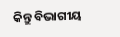କିନ୍ତୁ ବିଭାଗୀୟ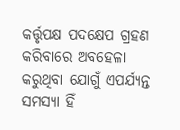କର୍ତ୍ତୃପକ୍ଷ ପଦକ୍ଷେପ ଗ୍ରହଣ କରିବାରେ ଅବହେଳା କରୁଥିବା ଯୋଗୁଁ ଏପର୍ଯ୍ୟନ୍ତ ସମସ୍ୟା ହିଁ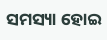ସମସ୍ୟା ହୋଇ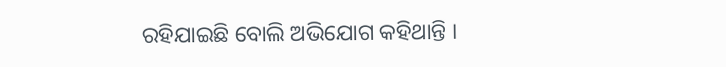ରହିଯାଇଛି ବୋଲି ଅଭିଯୋଗ କହିଥାନ୍ତି ।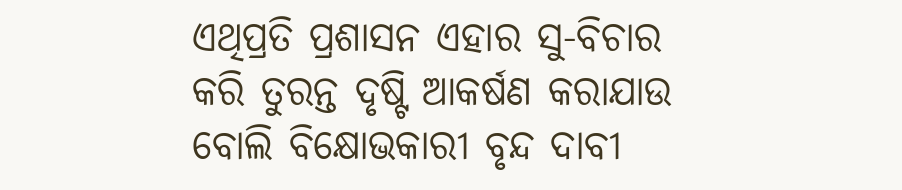ଏଥିପ୍ରତି ପ୍ରଶାସନ ଏହାର ସୁ-ବିଚାର କରି ତୁରନ୍ତ ଦୃଷ୍ଟି ଆକର୍ଷଣ କରାଯାଉ ବୋଲି ବିକ୍ଷୋଭକାରୀ ବୃନ୍ଦ ଦାବୀ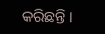କରିଛନ୍ତି ।